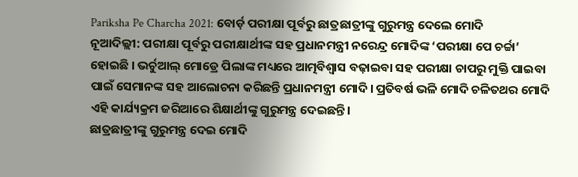Pariksha Pe Charcha 2021: ବୋର୍ଡ଼ ପରୀକ୍ଷା ପୂର୍ବରୁ ଛାତ୍ରଛାତ୍ରୀଙ୍କୁ ଗୁରୁମନ୍ତ୍ର ଦେଲେ ମୋଦି
ନୂଆଦିଲ୍ଲୀ: ପରୀକ୍ଷା ପୂର୍ବରୁ ପରୀକ୍ଷାର୍ଥୀଙ୍କ ସହ ପ୍ରଧାନମନ୍ତ୍ରୀ ନରେନ୍ଦ୍ର ମୋଦିଙ୍କ ‘ପରୀକ୍ଷା ପେ ଚର୍ଚ୍ଚା’ ହୋଇଛି । ଭର୍ଚୁଆଲ୍ ମୋଡ୍ରେ ପିଲାଙ୍କ ମଧ୍ୟରେ ଆତ୍ମବିଶ୍ୱାସ ବଢ଼ାଇବା ସହ ପରୀକ୍ଷା ଚାପରୁ ମୁକ୍ତି ପାଇବା ପାଇଁ ସେମାନଙ୍କ ସହ ଆଲୋଚନା କରିଛନ୍ତି ପ୍ରଧାନମନ୍ତ୍ରୀ ମୋଦି। ପ୍ରତିବର୍ଷ ଭଳି ମୋଦି ଚଳିତଥର ମୋଦି ଏହି କାର୍ଯ୍ୟକ୍ରମ ଜରିଆରେ ଶିକ୍ଷାର୍ଥୀଙ୍କୁ ଗୁରୁମନ୍ତ୍ର ଦେଇଛନ୍ତି।
ଛାତ୍ରଛାତ୍ରୀଙ୍କୁ ଗୁରୁମନ୍ତ୍ର ଦେଇ ମୋଦି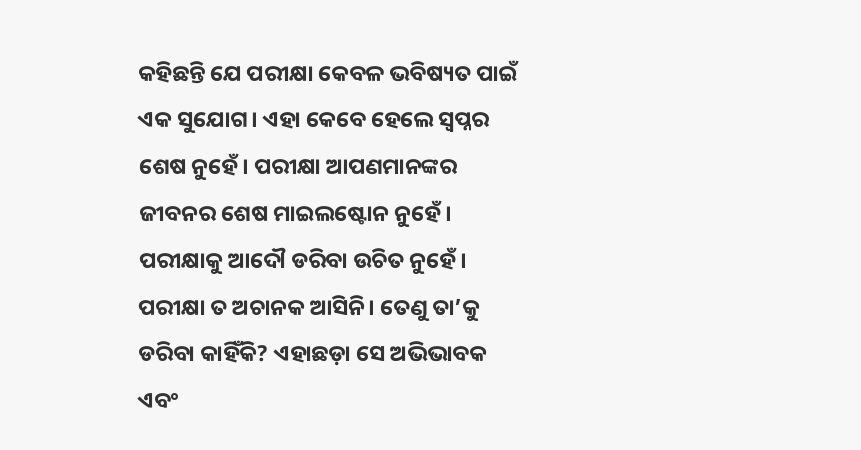କହିଛନ୍ତି ଯେ ପରୀକ୍ଷା କେବଳ ଭବିଷ୍ୟତ ପାଇଁ ଏକ ସୁଯୋଗ। ଏହା କେବେ ହେଲେ ସ୍ୱପ୍ନର ଶେଷ ନୁହେଁ। ପରୀକ୍ଷା ଆପଣମାନଙ୍କର ଜୀବନର ଶେଷ ମାଇଲଷ୍ଟୋନ ନୁହେଁ। ପରୀକ୍ଷାକୁ ଆଦୌ ଡରିବା ଉଚିତ ନୁହେଁ। ପରୀକ୍ଷା ତ ଅଚାନକ ଆସିନି। ତେଣୁ ତା’କୁ ଡରିବା କାହିଁକି? ଏହାଛଡ଼ା ସେ ଅଭିଭାବକ ଏବଂ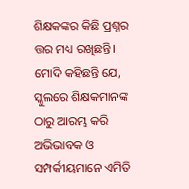ଶିକ୍ଷକଙ୍କର କିଛି ପ୍ରଶ୍ନର ତ୍ତର ମଧ୍ୟ ରଖିଛନ୍ତି। ମୋଦି କହିଛନ୍ତି ଯେ, ସ୍କୁଲରେ ଶିକ୍ଷକମାନଙ୍କ ଠାରୁ ଆରମ୍ଭ କରି ଅଭିଭାବକ ଓ ସମ୍ପର୍କୀୟମାନେ ଏମିତି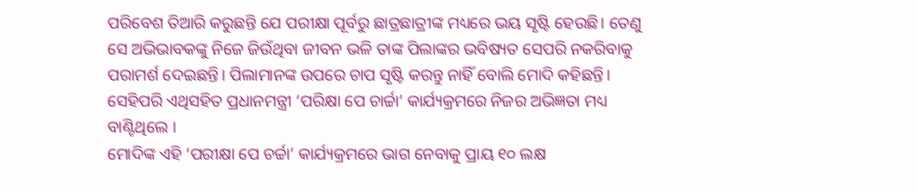ପରିବେଶ ତିଆରି କରୁଛନ୍ତି ଯେ ପରୀକ୍ଷା ପୂର୍ବରୁ ଛାତ୍ରଛାତ୍ରୀଙ୍କ ମଧ୍ୟରେ ଭୟ ସୃଷ୍ଟି ହେଉଛି। ତେଣୁ ସେ ଅଭିଭାବକଙ୍କୁ ନିଜେ ଜିଉଁଥିବା ଜୀବନ ଭଳି ତାଙ୍କ ପିଲାଙ୍କର ଭବିଷ୍ୟତ ସେପରି ନକରିବାକୁ ପରାମର୍ଶ ଦେଇଛନ୍ତି। ପିଲାମାନଙ୍କ ଉପରେ ଚାପ ସୃଷ୍ଟି କରନ୍ତୁ ନାହିଁ ବୋଲି ମୋଦି କହିଛନ୍ତି। ସେହିପରି ଏଥିସହିତ ପ୍ରଧାନମନ୍ତ୍ରୀ ‘ପରିକ୍ଷା ପେ ଚାର୍ଚ୍ଚା’ କାର୍ଯ୍ୟକ୍ରମରେ ନିଜର ଅଭିଜ୍ଞତା ମଧ୍ୟ ବାଣ୍ଟିଥିଲେ ।
ମୋଦିଙ୍କ ଏହି ‘ପରୀକ୍ଷା ପେ ଚର୍ଚ୍ଚା’ କାର୍ଯ୍ୟକ୍ରମରେ ଭାଗ ନେବାକୁ ପ୍ରାୟ ୧୦ ଲକ୍ଷ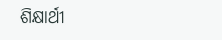ଶିକ୍ଷାର୍ଥୀ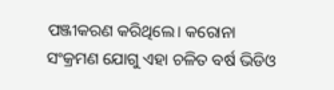ପଞ୍ଜୀକରଣ କରିଥିଲେ। କରୋନା ସଂକ୍ରମଣ ଯୋଗୁ ଏହା ଚଳିତ ବର୍ଷ ଭିଡିଓ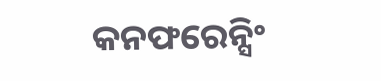କନଫରେନ୍ସିଂ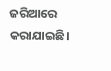ଜରିଆରେ କରାଯାଇଛି।